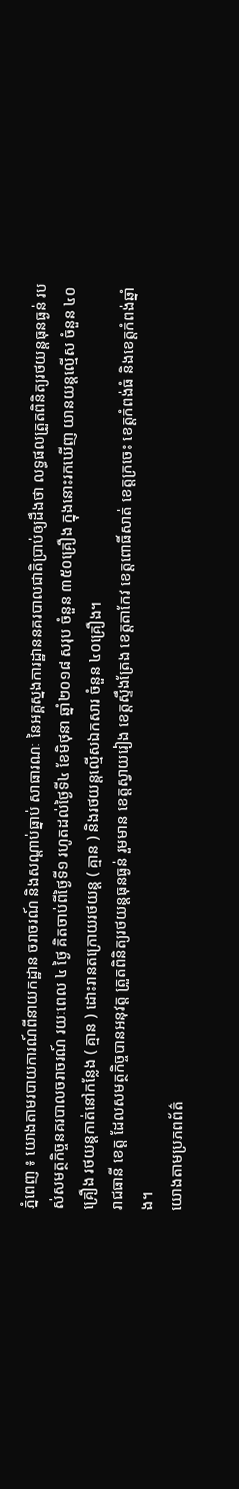ភ្នំពេញ ៖ យោងតាមរបាយការណ៍ពីនាយកដ្ឋាន ចរាចរណ៍ និងសណ្តាប់ធ្នាប់ សាធារណៈ នៃអគ្គស្នងការដ្ឋាននគរបាលជាតិប្រាប់ឲ្យដឹងថា លទ្ធផលត្រួតពិនិត្យរថយន្តធុនធ្ងន់ របស់សមត្ថកិច្ចនគរបាលចរាចរណ៍ រយៈពេល ៤ ថ្ងៃ គិតចាប់ពីថ្ងៃទី១ រហូតដល់ថ្ងៃទី៤ ខែមិថុនា ឆ្នាំ២០១៨ សរុប ចំនួន ៣៥០គ្រឿង ក្នុងនោះរកឃើញ យានយន្តល្មើស ចំនួន ៤០គ្រឿង រថយន្តកាត់នៅកន្លែង ( គ្មាន ) ដោះរានតក្រោយរថយន្ត ( គ្មាន ) និងរថយន្តល្មើសឯកសារ ចំនួន ៤០គ្រឿង។
រាជធានី ខេត្ត ដែលសមត្ថកិច្ចបានអនុវត្ត ត្រួតពិនិត្យរថយន្តធុនធ្ងន់ រួមមាន ខេត្តស្វាយរៀង ខេត្តស្ទឹងត្រែង ខេត្តតាកែវ ខេត្តពោធិ៍សាត់ ខេត្តក្រចេះ ខេត្តកំពង់ធំ និងខេត្តកំពង់ឆ្នាំង។
យោងតាមប្រភពព័ត៌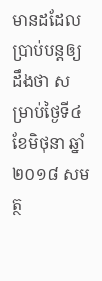មានដដែលប្រាប់បន្តឲ្យដឹងថា សម្រាប់ថ្ងៃទី៤ ខែមិថុនា ឆ្នាំ២០១៨ សមត្ថ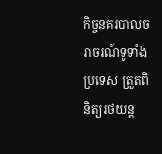កិច្ចនគរបាលចរាចរណ៍ទូទាំងប្រទេស ត្រួតពិនិត្យរថយន្ត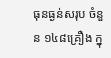ធុនធ្ងន់សរុប ចំនួន ១៤៨គ្រឿង ក្នុ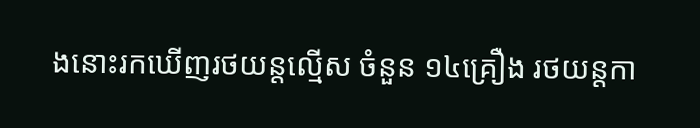ងនោះរកឃើញរថយន្តល្មើស ចំនួន ១៤គ្រឿង រថយន្តកា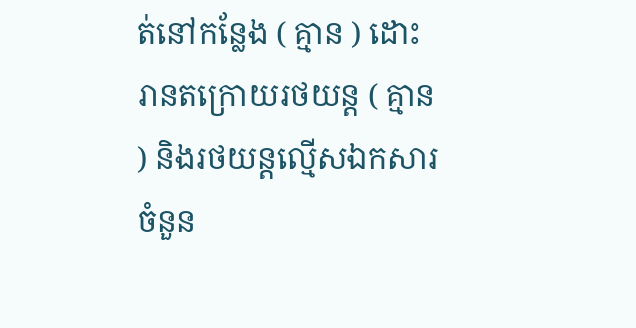ត់នៅកន្លែង ( គ្មាន ) ដោះរានតក្រោយរថយន្ត ( គ្មាន ) និងរថយន្តល្មើសឯកសារ ចំនួន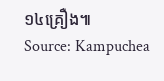១៤គ្រឿង៕
Source: Kampuchea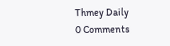Thmey Daily
0 Comments